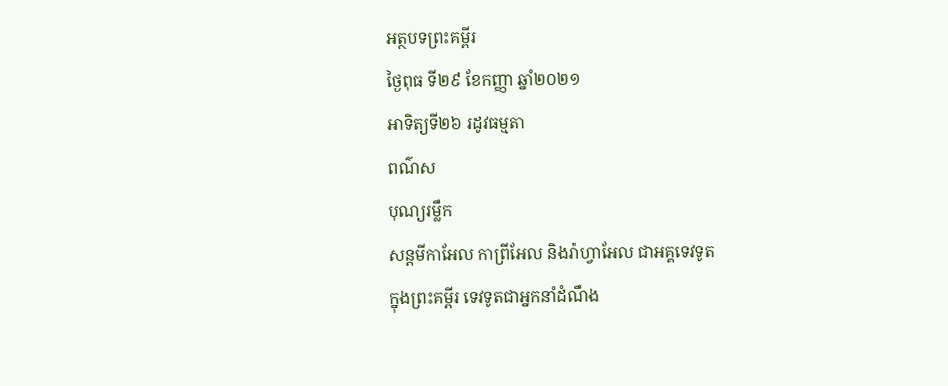អត្ថបទព្រះគម្ពីរ
ថ្ងៃពុធ ទី២៩ ខែកញ្ញា ឆ្នាំ២០២១
អាទិត្យទី២៦ រដូវធម្មតា
ពណ៌ស
បុណ្យរម្លឹក
សន្តមីកាអែល កាព្រីអែល និងរ៉ាហ្វាអែល ជាអគ្គទេវទូត
ក្នុងព្រះគម្ពីរ ទេវទូតជាអ្នកនាំដំណឹង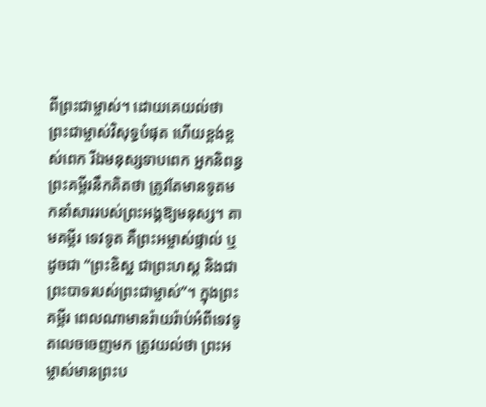ពីព្រះជាម្ចាស់។ ដោយគេយល់ថា ព្រះជាម្ចាស់វិសុទ្ធបំផុត ហើយខ្ពង់ខ្ពស់ពេក រីឯមនុស្សទាបពេក អ្នកនិពន្ធព្រះគម្ពីរនឹកគិតថា ត្រូវតែមានទូតមកនាំសាររបស់ព្រះអង្គឱ្យមនុស្ស។ តាមគម្ពីរ ទេវទូត គឺព្រះអម្ចាស់ផ្ទាល់ ឬដូចជា “ព្រះឧិស្ឋ ជាព្រះហស្ត និងជាព្រះបាទរបស់ព្រះជាម្ចាស់”។ ក្នុងព្រះគម្ពីរ ពេលណាមានរ៉ាយរ៉ាប់អំពីទេវទូតលេចចេញមក ត្រូវយល់ថា ព្រះអម្ចាស់មានព្រះប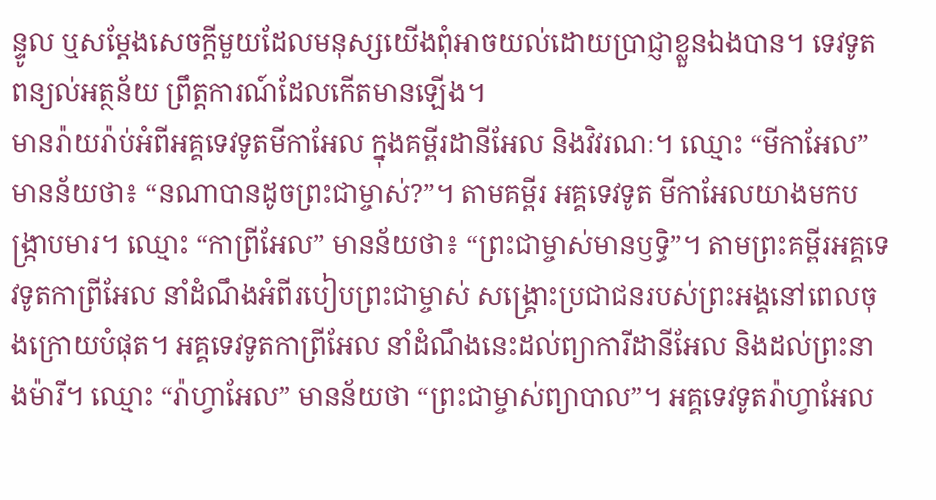ន្ទូល ឬសម្តែងសេចក្តីមួយដែលមនុស្សយើងពុំអាចយល់ដោយប្រាជ្ញាខ្លួនឯងបាន។ ទេវទូតពន្យល់អត្ថន័យ ព្រឹត្តការណ៍ដែលកើតមានឡើង។
មានរ៉ាយរ៉ាប់អំពីអគ្គទេវទូតមីកាអែល ក្នុងគម្ពីរដានីអែល និងវិវរណៈ។ ឈ្មោះ “មីកាអែល” មានន័យថា៖ “នណាបានដូចព្រះជាម្ចាស់?”។ តាមគម្ពីរ អគ្គទេវទូត មីកាអែលយាងមកបង្ក្រាបមារ។ ឈ្មោះ “កាព្រីអែល” មានន័យថា៖ “ព្រះជាម្ចាស់មានឫទ្ធិ”។ តាមព្រះគម្ពីរអគ្គទេវទូតកាព្រីអែល នាំដំណឹងអំពីរបៀបព្រះជាម្ចាស់ សង្គ្រោះប្រជាជនរបស់ព្រះអង្គនៅពេលចុងក្រោយបំផុត។ អគ្គទេវទូតកាព្រីអែល នាំដំណឹងនេះដល់ព្យាការីដានីអែល និងដល់ព្រះនាងម៉ារី។ ឈ្មោះ “រ៉ាហ្វាអែល” មានន័យថា “ព្រះជាម្ចាស់ព្យាបាល”។ អគ្គទេវទូតរ៉ាហ្វាអែល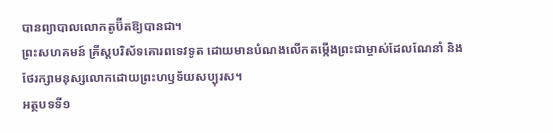បានព្យាបាលលោកតូប៊ីតឱ្យបានជា។
ព្រះសហគមន៍ គ្រីស្តបរិស័ទគោរពទេវទូត ដោយមានបំណងលើកតម្កើងព្រះជាម្ចាស់ដែលណែនាំ និងថែរក្សាមនុស្សលោកដោយព្រះហឫទ័យសប្បុរស។
អត្ថបទទី១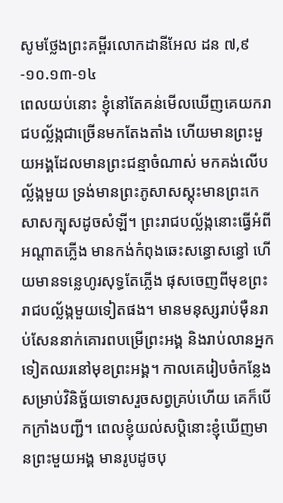សូមថ្លែងព្រះគម្ពីរលោកដានីអែល ដន ៧,៩-១០.១៣-១៤
ពេលយប់នោះ ខ្ញុំនៅតែគន់មើលឃើញគេយករាជបល្ល័ង្កជាច្រើនមកតែងតាំង ហើយមានព្រះមួយអង្គដែលមានព្រះជន្មាចំណាស់ មកគង់លើបល្ល័ង្កមួយ ទ្រង់មានព្រះភូសាសស្គុះមានព្រះកេសាសក្បុសដូចសំឡី។ ព្រះរាជបល្ល័ង្កនោះធ្វើអំពីអណ្តាតភ្លើង មានកង់កំពុងឆេះសន្ធោសន្ធៅ ហើយមានទន្លេហូរសុទ្ធតែភ្លើង ផុសចេញពីមុខព្រះរាជបល្ល័ង្កមួយទៀតផង។ មានមនុស្សរាប់ម៉ឺនរាប់សែននាក់គោរពបម្រើព្រះអង្គ និងរាប់លានអ្នកទៀតឈរនៅមុខព្រះអង្គ។ កាលគេរៀបចំកន្លែងសម្រាប់វិនិច្ឆ័យទោសរួចសព្វគ្រប់ហើយ គេក៏បើកក្រាំងបញ្ជី។ ពេលខ្ញុំយល់សប្តិនោះខ្ញុំឃើញមានព្រះមួយអង្គ មានរូបដូចបុ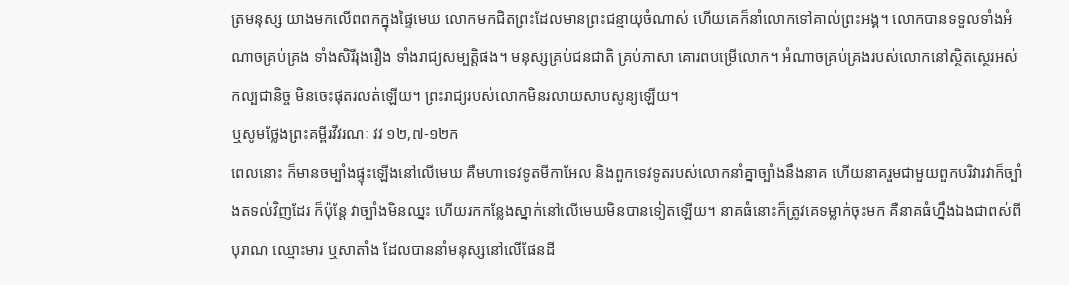ត្រមនុស្ស យាងមកលើពពកក្នុងផ្ទៃមេឃ លោកមកជិតព្រះដែលមានព្រះជន្មាយុចំណាស់ ហើយគេក៏នាំលោកទៅគាល់ព្រះអង្គ។ លោកបានទទួលទាំងអំណាចគ្រប់គ្រង ទាំងសិរីរុងរឿង ទាំងរាជ្យសម្បត្តិផង។ មនុស្សគ្រប់ជនជាតិ គ្រប់ភាសា គោរពបម្រើលោក។ អំណាចគ្រប់គ្រងរបស់លោកនៅស្ថិតស្ថេរអស់កល្បជានិច្ច មិនចេះផុតរលត់ឡើយ។ ព្រះរាជ្យរបស់លោកមិនរលាយសាបសូន្យឡើយ។
ឬសូមថ្លែងព្រះគម្ពីរវីវរណៈ វវ ១២,៧-១២ក
ពេលនោះ ក៏មានចម្បាំងផ្ទុះឡើងនៅលើមេឃ គឺមហាទេវទូតមីកាអែល និងពួកទេវទូតរបស់លោកនាំគ្នាច្បាំងនឹងនាគ ហើយនាគរួមជាមួយពួកបរិវារវាក៏ច្បាំងតទល់វិញដែរ ក៏ប៉ុន្តែ វាច្បាំងមិនឈ្នះ ហើយរកកន្លែងស្នាក់នៅលើមេឃមិនបានទៀតឡើយ។ នាគធំនោះក៏ត្រូវគេទម្លាក់ចុះមក គឺនាគធំហ្នឹងឯងជាពស់ពីបុរាណ ឈ្មោះមារ ឬសាតាំង ដែលបាននាំមនុស្សនៅលើផែនដី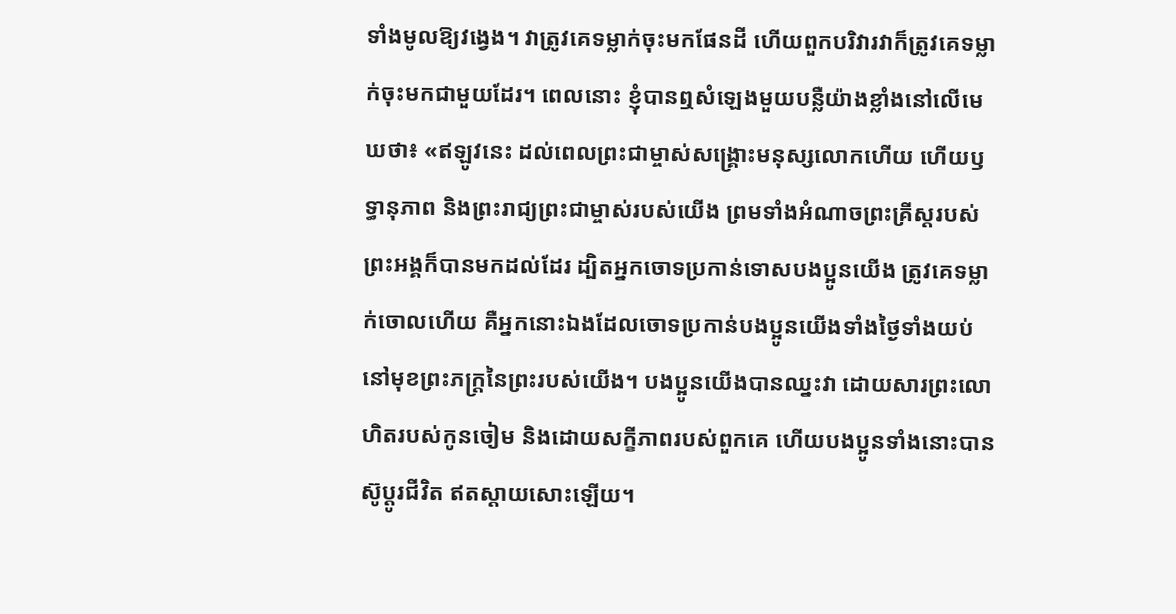ទាំងមូលឱ្យវង្វេង។ វាត្រូវគេទម្លាក់ចុះមកផែនដី ហើយពួកបរិវារវាក៏ត្រូវគេទម្លាក់ចុះមកជាមួយដែរ។ ពេលនោះ ខ្ញុំបានឮសំឡេងមួយបន្លឺយ៉ាងខ្លាំងនៅលើមេឃថា៖ «ឥឡូវនេះ ដល់ពេលព្រះជាម្ចាស់សង្គ្រោះមនុស្សលោកហើយ ហើយឫទ្ធានុភាព និងព្រះរាជ្យព្រះជាម្ចាស់របស់យើង ព្រមទាំងអំណាចព្រះគ្រីស្ដរបស់ព្រះអង្គក៏បានមកដល់ដែរ ដ្បិតអ្នកចោទប្រកាន់ទោសបងប្អូនយើង ត្រូវគេទម្លាក់ចោលហើយ គឺអ្នកនោះឯងដែលចោទប្រកាន់បងប្អូនយើងទាំងថ្ងៃទាំងយប់ នៅមុខព្រះភក្ត្រនៃព្រះរបស់យើង។ បងប្អូនយើងបានឈ្នះវា ដោយសារព្រះលោហិតរបស់កូនចៀម និងដោយសក្ខីភាពរបស់ពួកគេ ហើយបងប្អូនទាំងនោះបានស៊ូប្ដូរជីវិត ឥតស្ដាយសោះឡើយ។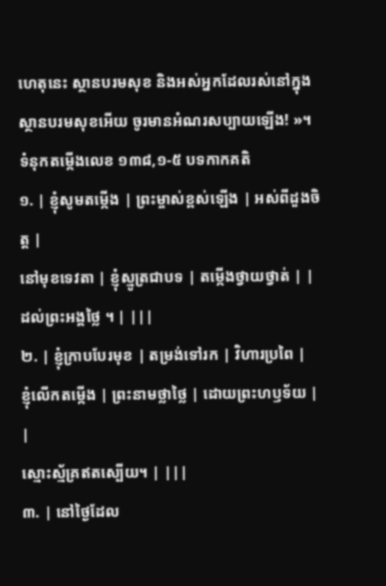ហេតុនេះ ស្ថានបរមសុខ និងអស់អ្នកដែលរស់នៅក្នុងស្ថានបរមសុខអើយ ចូរមានអំណរសប្បាយឡើង! »។
ទំនុកតម្កើងលេខ ១៣៨,១-៥ បទកាកគតិ
១. | ខ្ញុំសូមតម្កើង | ព្រះម្ចាស់ខ្ពស់ឡើង | អស់ពីដួងចិត្ត |
នៅមុខទេវតា | ខ្ញុំស្មូត្រជាបទ | តម្កើងថ្វាយថ្វាត់ | |
ដល់ព្រះអង្គថ្លៃ ។ | |||
២. | ខ្ញុំក្រាបបែរមុខ | តម្រង់ទៅរក | វិហារប្រពៃ |
ខ្ញុំលើកតម្កើង | ព្រះនាមថ្លាថ្លៃ | ដោយព្រះហឫទ័យ | |
ស្មោះស្ម័គ្រឥតស្បើយ។ | |||
៣. | នៅថ្ងៃដែល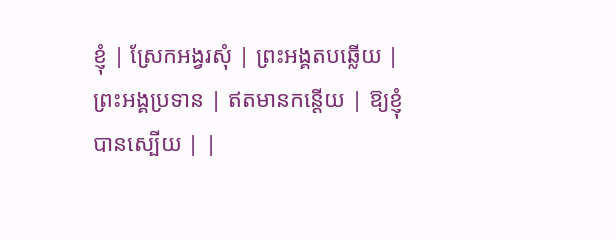ខ្ញុំ | ស្រែកអង្វរសុំ | ព្រះអង្គតបឆ្លើយ |
ព្រះអង្គប្រទាន | ឥតមានកន្តើយ | ឱ្យខ្ញុំបានស្បើយ | |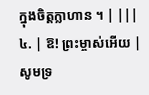ក្នុងចិត្តក្លាហាន ។ | |||
៤. | ឱ! ព្រះម្ចាស់អើយ | សូមទ្រ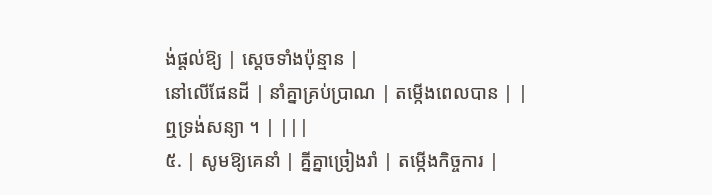ង់ផ្តល់ឱ្យ | ស្តេចទាំងប៉ុន្មាន |
នៅលើផែនដី | នាំគ្នាគ្រប់ប្រាណ | តម្កើងពេលបាន | |
ឮទ្រង់សន្យា ។ | |||
៥. | សូមឱ្យគេនាំ | គ្នីគ្នាច្រៀងរាំ | តម្កើងកិច្ចការ |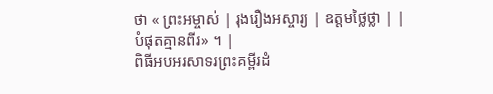ថា « ព្រះអម្ចាស់ | រុងរឿងអស្ចារ្យ | ឧត្តមថ្លៃថ្លា | |
បំផុតគ្មានពីរ» ។ |
ពិធីអបអរសាទរព្រះគម្ពីរដំ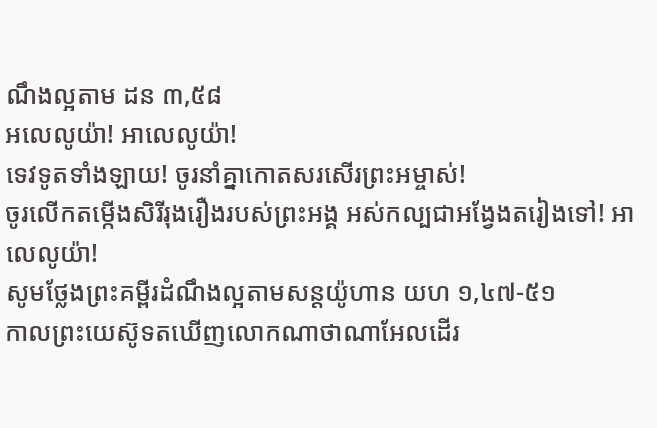ណឹងល្អតាម ដន ៣,៥៨
អលេលូយ៉ា! អាលេលូយ៉ា!
ទេវទូតទាំងឡាយ! ចូរនាំគ្នាកោតសរសើរព្រះអម្ចាស់!
ចូរលើកតម្កើងសិរីរុងរឿងរបស់ព្រះអង្គ អស់កល្បជាអង្វែងតរៀងទៅ! អាលេលូយ៉ា!
សូមថ្លែងព្រះគម្ពីរដំណឹងល្អតាមសន្តយ៉ូហាន យហ ១,៤៧-៥១
កាលព្រះយេស៊ូទតឃើញលោកណាថាណាអែលដើរ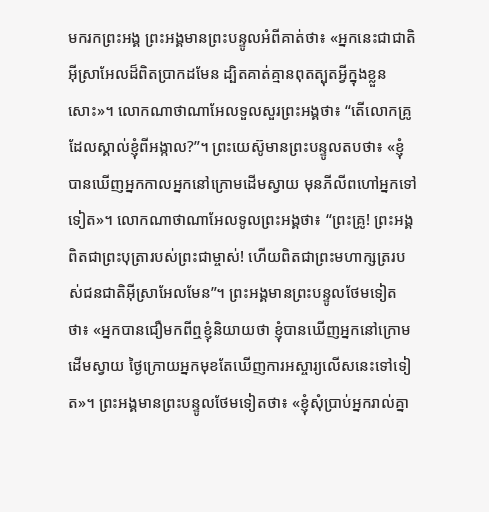មករកព្រះអង្គ ព្រះអង្គមានព្រះបន្ទូលអំពីគាត់ថា៖ «អ្នកនេះជាជាតិអ៊ីស្រាអែលដ៏ពិតប្រាកដមែន ដ្បិតគាត់គ្មានពុតត្បុតអ្វីក្នុងខ្លួនសោះ»។ លោកណាថាណាអែលទួលសួរព្រះអង្គថា៖ “តើលោកគ្រូដែលស្គាល់ខ្ញុំពីអង្កាល?”។ ព្រះយេស៊ូមានព្រះបន្ទូលតបថា៖ «ខ្ញុំបានឃើញអ្នកកាលអ្នកនៅក្រោមដើមស្វាយ មុនភីលីពហៅអ្នកទៅទៀត»។ លោកណាថាណាអែលទូលព្រះអង្គថា៖ “ព្រះគ្រូ! ព្រះអង្គពិតជាព្រះបុត្រារបស់ព្រះជាម្ចាស់! ហើយពិតជាព្រះមហាក្សត្ររបស់ជនជាតិអ៊ីស្រាអែលមែន”។ ព្រះអង្គមានព្រះបន្ទូលថែមទៀតថា៖ «អ្នកបានជឿមកពីឮខ្ញុំនិយាយថា ខ្ញុំបានឃើញអ្នកនៅក្រោមដើមស្វាយ ថ្ងៃក្រោយអ្នកមុខតែឃើញការអស្ចារ្យលើសនេះទៅទៀត»។ ព្រះអង្គមានព្រះបន្ទូលថែមទៀតថា៖ «ខ្ញុំសុំប្រាប់អ្នករាល់គ្នា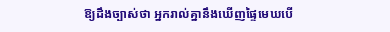ឱ្យដឹងច្បាស់ថា អ្នករាល់គ្នានឹងឃើញផ្ទៃមេឃបើ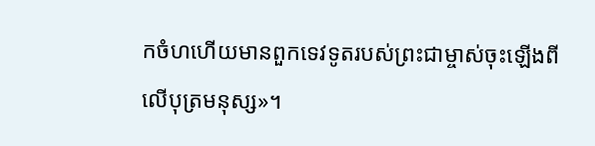កចំហហើយមានពួកទេវទូតរបស់ព្រះជាម្ចាស់ចុះឡើងពីលើបុត្រមនុស្ស»។